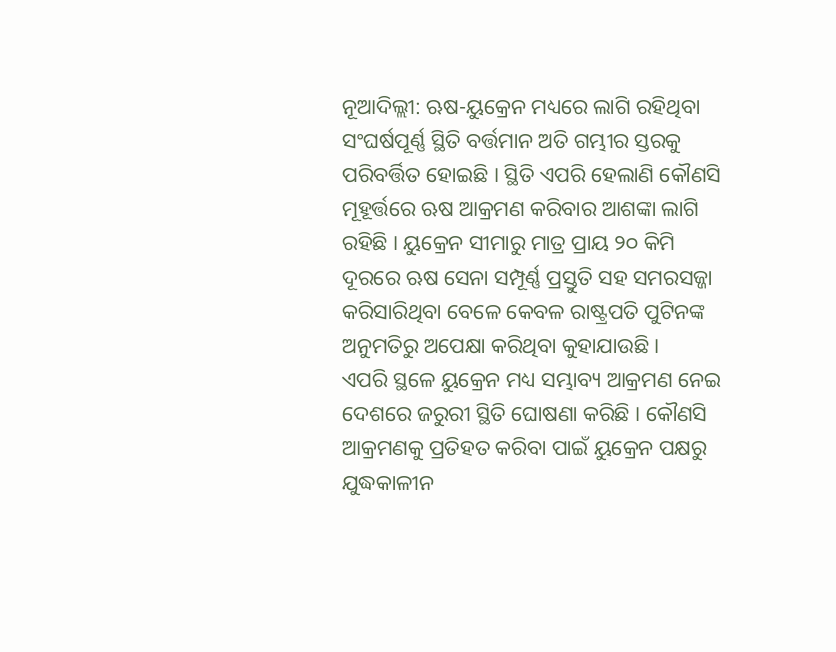ନୂଆଦିଲ୍ଲୀ: ଋଷ-ୟୁକ୍ରେନ ମଧ୍ୟରେ ଲାଗି ରହିଥିବା ସଂଘର୍ଷପୂର୍ଣ୍ଣ ସ୍ଥିତି ବର୍ତ୍ତମାନ ଅତି ଗମ୍ଭୀର ସ୍ତରକୁ ପରିବର୍ତ୍ତିତ ହୋଇଛି । ସ୍ଥିତି ଏପରି ହେଲାଣି କୌଣସି ମୂହୂର୍ତ୍ତରେ ଋଷ ଆକ୍ରମଣ କରିବାର ଆଶଙ୍କା ଲାଗି ରହିଛି । ୟୁକ୍ରେନ ସୀମାରୁ ମାତ୍ର ପ୍ରାୟ ୨୦ କିମି ଦୂରରେ ଋଷ ସେନା ସମ୍ପୂର୍ଣ୍ଣ ପ୍ରସ୍ତୁତି ସହ ସମରସଜ୍ଜା କରିସାରିଥିବା ବେଳେ କେବଳ ରାଷ୍ଟ୍ରପତି ପୁଟିନଙ୍କ ଅନୁମତିରୁ ଅପେକ୍ଷା କରିଥିବା କୁହାଯାଉଛି ।
ଏପରି ସ୍ଥଳେ ୟୁକ୍ରେନ ମଧ୍ୟ ସମ୍ଭାବ୍ୟ ଆକ୍ରମଣ ନେଇ ଦେଶରେ ଜରୁରୀ ସ୍ଥିତି ଘୋଷଣା କରିଛି । କୌଣସି ଆକ୍ରମଣକୁ ପ୍ରତିହତ କରିବା ପାଇଁ ୟୁକ୍ରେନ ପକ୍ଷରୁ ଯୁଦ୍ଧକାଳୀନ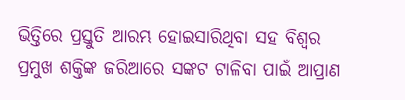ଭିତ୍ତିରେ ପ୍ରସ୍ତୁତି ଆରମ୍ଭ ହୋଇସାରିଥିବା ସହ ବିଶ୍ବର ପ୍ରମୁଖ ଶକ୍ତିଙ୍କ ଜରିଆରେ ସଙ୍କଟ ଟାଳିବା ପାଇଁ ଆପ୍ରାଣ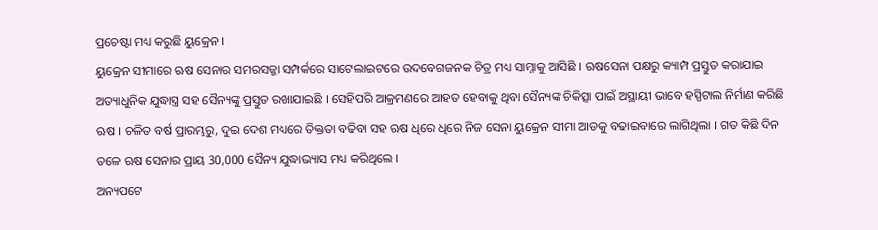ପ୍ରଚେଷ୍ଟା ମଧ୍ୟ କରୁଛି ୟୁକ୍ରେନ ।
ୟୁକ୍ରେନ ସୀମାରେ ଋଷ ସେନାର ସମରସଜ୍ଜା ସମ୍ପର୍କରେ ସାଟେଲାଇଟରେ ଉଦବେଗଜନକ ଚିତ୍ର ମଧ୍ୟ ସାମ୍ନାକୁ ଆସିଛି । ଋଷସେନା ପକ୍ଷରୁ କ୍ୟାମ୍ପ ପ୍ରସ୍ତୁତ କରାଯାଇ ଅତ୍ୟାଧୁନିକ ଯୁଦ୍ଧାସ୍ତ୍ର ସହ ସୈନ୍ୟଙ୍କୁ ପ୍ରସ୍ତୁତ ରଖାଯାଇଛି । ସେହିପରି ଆକ୍ରମଣରେ ଆହତ ହେବାକୁ ଥିବା ସୈନ୍ୟଙ୍କ ଚିକିତ୍ସା ପାଇଁ ଅସ୍ଥାୟୀ ଭାବେ ହସ୍ପିଟାଲ ନିର୍ମାଣ କରିଛି ଋଷ । ଚଳିତ ବର୍ଷ ପ୍ରାରମ୍ଭରୁ, ଦୁଇ ଦେଶ ମଧ୍ୟରେ ତିକ୍ତତା ବଢିବା ସହ ଋଷ ଧିରେ ଧିରେ ନିଜ ସେନା ୟୁକ୍ରେନ ସୀମା ଆଡକୁ ବଢାଇବାରେ ଲାଗିଥିଲା । ଗତ କିଛି ଦିନ ତଳେ ଋଷ ସେନାର ପ୍ରାୟ 30,000 ସୈନ୍ୟ ଯୁଦ୍ଧାଭ୍ୟାସ ମଧ୍ୟ କରିଥିଲେ ।
ଅନ୍ୟପଟେ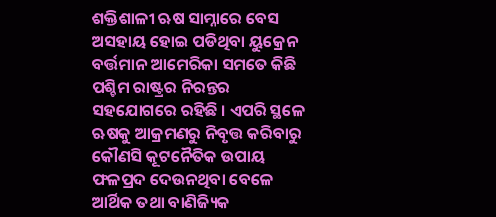ଶକ୍ତିଶାଳୀ ଋଷ ସାମ୍ନାରେ ବେସ ଅସହାୟ ହୋଇ ପଡିଥିବା ୟୁକ୍ରେନ ବର୍ତ୍ତମାନ ଆମେରିକା ସମତେ କିଛି ପଶ୍ଚିମ ରାଷ୍ଟ୍ରର ନିରନ୍ତର ସହଯୋଗରେ ରହିଛି । ଏପରି ସ୍ଥଳେ ଋଷକୁ ଆକ୍ରମଣରୁ ନିବୃତ୍ତ କରିବାରୁ କୌଣସି କୂଟନୈତିକ ଉପାୟ ଫଳପ୍ରଦ ଦେଉନଥିବା ବେଳେ ଆର୍ଥିକ ତଥା ବାଣିଜ୍ୟିକ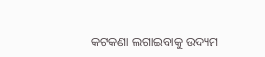କଟକଣା ଲଗାଇବାକୁ ଉଦ୍ୟମ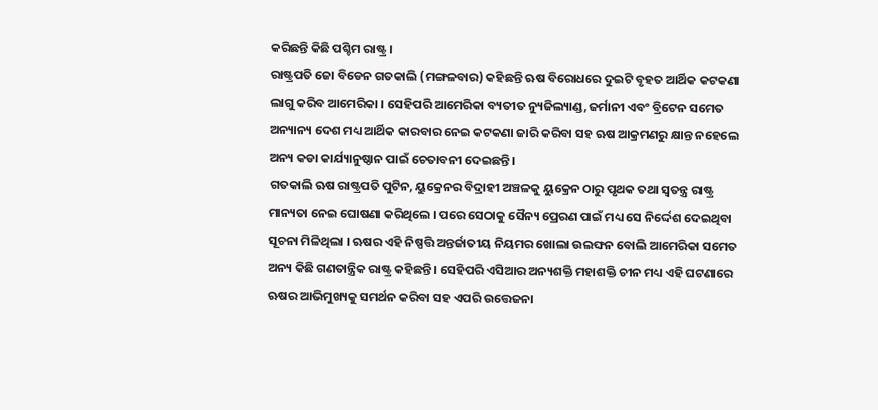କରିଛନ୍ତି କିଛି ପଶ୍ଚିମ ରାଷ୍ଟ୍ର ।
ରାଷ୍ଟ୍ରପତି ଜୋ ବିଡେନ ଗତକାଲି (ମଙ୍ଗଳବାର) କହିଛନ୍ତି ଋଷ ବିରୋଧରେ ଦୁଇଟି ବୃହତ ଆର୍ଥିକ କଟକଣା ଲାଗୁ କରିବ ଆମେରିକା । ସେହିପରି ଆମେରିକା ବ୍ୟତୀତ ନ୍ୟୁଜିଲ୍ୟାଣ୍ଡ, ଜର୍ମାନୀ ଏବଂ ବ୍ରିଟେନ ସମେତ ଅନ୍ୟାନ୍ୟ ଦେଶ ମଧ୍ୟ ଆର୍ଥିକ କାରବାର ନେଇ କଟକଣା ଜାରି କରିବା ସହ ଋଷ ଆକ୍ରମଣରୁ କ୍ଷାନ୍ତ ନହେଲେ ଅନ୍ୟ କଡା କାର୍ଯ୍ୟାନୁଷ୍ଠାନ ପାଇଁ ଚେତାବନୀ ଦେଇଛନ୍ତି ।
ଗତକାଲି ଋଷ ରାଷ୍ଟ୍ରପତି ପୁଟିନ, ୟୁକ୍ରେନର ବିଦ୍ରାହୀ ଅଞ୍ଚଳକୁ ୟୁକ୍ରେନ ଠାରୁ ପୃଥକ ତଥା ସ୍ବତନ୍ତ୍ର ରାଷ୍ଟ୍ର ମାନ୍ୟତା ନେଇ ଘୋଷଣା କରିଥିଲେ । ପରେ ସେଠାକୁ ସୈନ୍ୟ ପ୍ରେରଣ ପାଇଁ ମଧ୍ୟ ସେ ନିର୍ଦ୍ଦେଶ ଦେଇଥିବା ସୂଚନା ମିଳିଥିଲା । ଋଷର ଏହି ନିଷ୍ପତ୍ତି ଅନ୍ତର୍ଜାତୀୟ ନିୟମର ଖୋଲା ଉଲଙ୍ଘନ ବୋଲି ଆମେରିକା ସମେତ ଅନ୍ୟ କିଛି ଗଣତାନ୍ତ୍ରିକ ରାଷ୍ଟ୍ର କହିଛନ୍ତି । ସେହିପରି ଏସିଆର ଅନ୍ୟଶକ୍ତି ମହାଶକ୍ତି ଚୀନ ମଧ୍ୟ ଏହି ଘଟଣାରେ ଋଷର ଆଭିମୁଖ୍ୟକୁ ସମର୍ଥନ କରିବା ସହ ଏପରି ଉତ୍ତେଜନା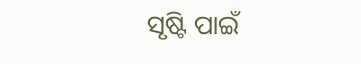ସୃଷ୍ଟି ପାଇଁ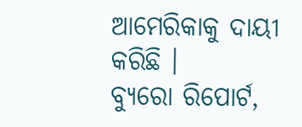ଆମେରିକାକୁ ଦାୟୀ କରିଛି ।
ବ୍ୟୁରୋ ରିପୋର୍ଟ,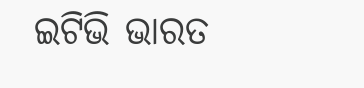ଇଟିଭି ଭାରତ